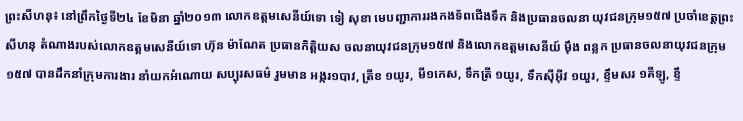ព្រះសីហនុ៖ នៅព្រឹកថ្ងៃទី២៤ ខែមិនា ឆ្នាំ២០១៣ លោកឧត្តមសេនីយ៍ទោ ទៀ សុខា មេបញ្ជាការរងកងទ័ពជើងទឹក និងប្រធានចលនា យុវជនក្រុម១៥៧ ប្រចាំខេត្តព្រះសីហនុ តំណាងរបស់លោកឧត្តមសេនីយ៍ទោ ហ៊ុន ម៉ាណែត ប្រធានកិត្តិយស ចលនាយុវជនក្រុម១៥៧ និងលោកឧត្តមសេនីយ៍ ម៉ឹង ពន្លក ប្រធានចលនាយុវជនក្រុម១៥៧ បានដឹកនាំក្រុមការងារ នាំយកអំណោយ សប្បុរសធម៌ រួមមាន អង្ករ១បាវ, ត្រីខ ១យូរ, មី១កេស, ទឹកត្រី ១យូរ, ទឹកស៊ីអ៊ីវ ១យួរ, ខ្ទឹមសរ ១គីឡូ, ខ្ទឹ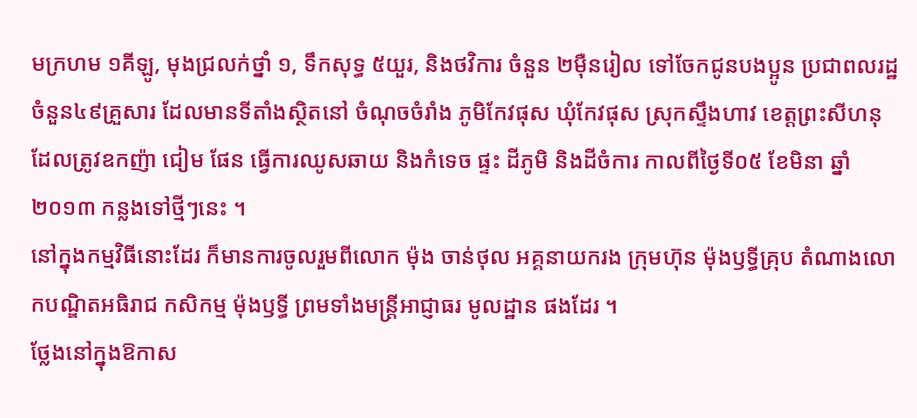មក្រហម ១គីឡូ, មុងជ្រលក់ថ្នាំ ១, ទឹកសុទ្ធ ៥យួរ, និងថវិការ ចំនួន ២ម៉ឺនរៀល ទៅចែកជូនបងប្អូន ប្រជាពលរដ្ឋ ចំនួន៤៩គ្រួសារ ដែលមានទីតាំងស្ថិតនៅ ចំណុចចំរាំង ភូមិកែវផុស ឃុំកែវផុស ស្រុកស្ទឹងហាវ ខេត្តព្រះសីហនុ ដែលត្រូវឧកញ៉ា ជៀម ផែន ធ្វើការឈូសឆាយ និងកំទេច ផ្ទះ ដីភូមិ និងដីចំការ កាលពីថ្ងៃទី០៥ ខែមិនា ឆ្នាំ២០១៣ កន្លងទៅថ្មីៗនេះ ។
នៅក្នុងកម្មវិធីនោះដែរ ក៏មានការចូលរួមពីលោក ម៉ុង ចាន់ថុល អគ្គនាយករង ក្រុមហ៊ុន ម៉ុងឫទ្ធីគ្រុប តំណាងលោកបណ្ឌិតអធិរាជ កសិកម្ម ម៉ុងឫទ្ធី ព្រមទាំងមន្រ្តីអាជ្ញាធរ មូលដ្ឋាន ផងដែរ ។
ថ្លែងនៅក្នុងឱកាស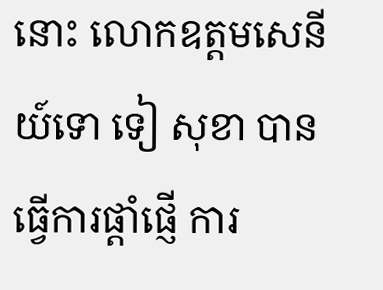នោះ លោកឧត្តមសេនីយ៍ទោ ទៀ សុខា បានធ្វើការផ្តាំផ្ញើ ការ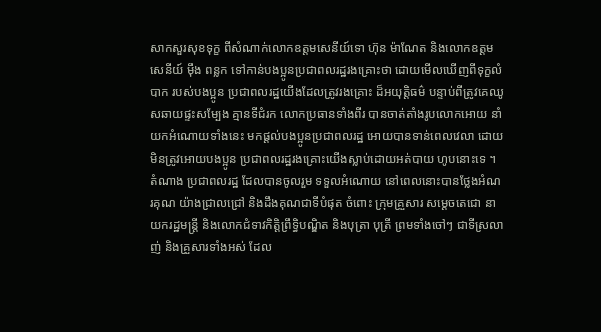សាកសួរសុខទុក្ខ ពីសំណាក់លោកឧត្តមសេនីយ៍ទោ ហ៊ុន ម៉ាណែត និងលោកឧត្តមសេនីយ៍ ម៉ឹង ពន្លក ទៅកាន់បងប្អូនប្រជាពលរដ្ឋរងគ្រោះថា ដោយមើលឃើញពីទុក្ខលំបាក របស់បងប្អូន ប្រជាពលរដ្ឋយើងដែលត្រូវរងគ្រោះ ដ៏អយុត្តិធម៌ បន្ទាប់ពីត្រូវគេឈូសឆាយផ្ទះសម្បែង គ្មានទីជំរក លោកប្រធានទាំងពីរ បានចាត់តាំងរូបលោកអោយ នាំយកអំណោយទាំងនេះ មកផ្តល់បងប្អូនប្រជាពលរដ្ឋ អោយបានទាន់ពេលវេលា ដោយមិនត្រូវអោយបងប្អូន ប្រជាពលរដ្ឋរងគ្រោះយើងស្លាប់ដោយអត់បាយ ហូបនោះទេ ។
តំណាង ប្រជាពលរដ្ឋ ដែលបានចូលរួម ទទួលអំណោយ នៅពេលនោះបានថ្លែងអំណរគុណ យ៉ាងជ្រាលជ្រៅ និងដឹងគុណជាទីបំផុត ចំពោះ ក្រុមគ្រួសារ សម្តេចតេជោ នាយករដ្ឋមន្រ្តី និងលោកជំទាវកិត្តិព្រឹទ្ធិបណ្ឌិត និងបុត្រា បុត្រី ព្រមទាំងចៅៗ ជាទីស្រលាញ់ និងគ្រួសារទាំងអស់ ដែល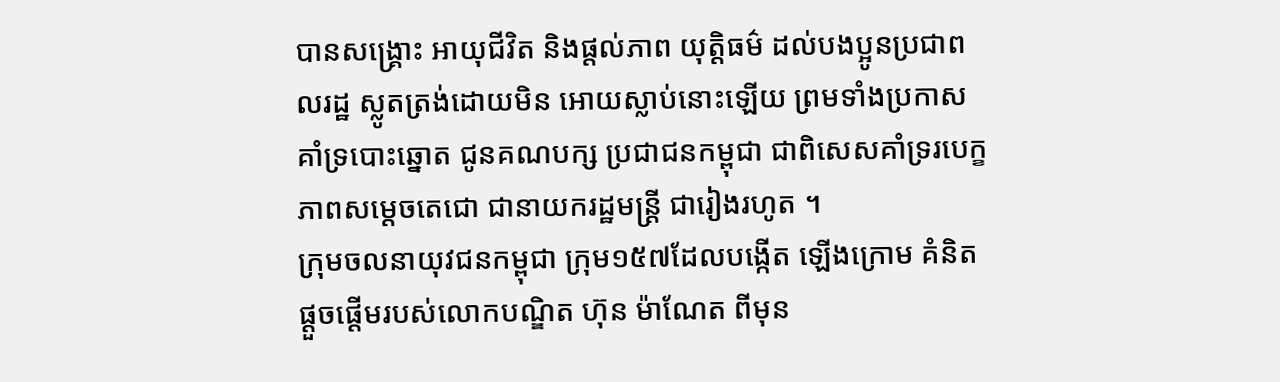បានសង្រ្គោះ អាយុជីវិត និងផ្តល់ភាព យុត្តិធម៌ ដល់បងប្អូនប្រជាពលរដ្ឋ ស្លូតត្រង់ដោយមិន អោយស្លាប់នោះឡើយ ព្រមទាំងប្រកាស គាំទ្របោះឆ្នោត ជូនគណបក្ស ប្រជាជនកម្ពុជា ជាពិសេសគាំទ្ររបេក្ខភាពសម្តេចតេជោ ជានាយករដ្ឋមន្រ្តី ជារៀងរហូត ។
ក្រុមចលនាយុវជនកម្ពុជា ក្រុម១៥៧ដែលបង្កើត ឡើងក្រោម គំនិតផ្ដួចផ្ដើមរបស់លោកបណ្ឌិត ហ៊ុន ម៉ាណែត ពីមុន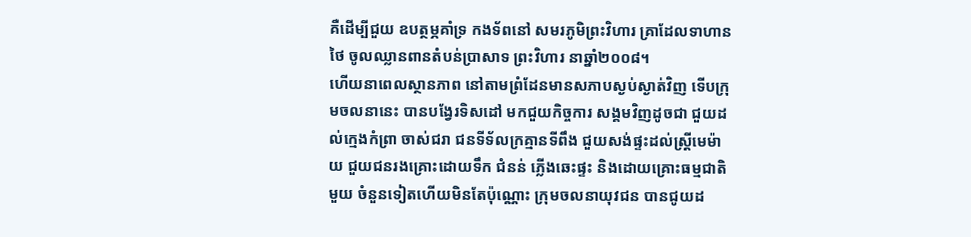គឺដើម្បីជួយ ឧបត្ថម្ភគាំទ្រ កងទ័ពនៅ សមរភូមិព្រះវិហារ គ្រាដែលទាហានថៃ ចូលឈ្លានពានតំបន់ប្រាសាទ ព្រះវិហារ នាឆ្នាំ២០០៨។
ហើយនាពេលស្ថានភាព នៅតាមព្រំដែនមានសភាបស្ងប់ស្ងាត់វិញ ទើបក្រុមចលនានេះ បានបង្វែរទិសដៅ មកជួយកិច្ចការ សង្គមវិញដូចជា ជួយដល់ក្មេងកំព្រា ចាស់ជរា ជនទីទ័លក្រគ្មានទីពឹង ជួយសង់ផ្ទះដល់ស្ត្រីមេម៉ាយ ជួយជនរងគ្រោះដោយទឹក ជំនន់ ភ្លើងឆេះផ្ទះ និងដោយគ្រោះធម្មជាតិមួយ ចំនួនទៀតហើយមិនតែប៉ុណ្ណោះ ក្រុមចលនាយុវជន បានជូយដ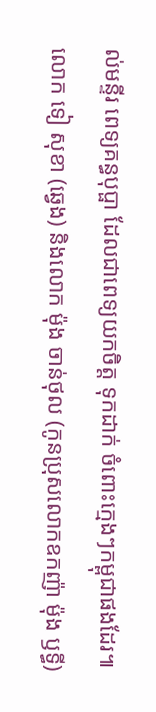ល់មន្ទីរ ពេទ្យគន្ធបុប្ផា ដែលជាពេទ្យយកចិត្ត ទុកដាក់ ចំពោះក្មេងៗកម្ពុជាផងដែរ៕
លោក ទៀ សុខា (ឆ្វេង) និងលោក ម៉ុង ចាន់ថុល (កូនប្រុសលោកឧកញ៉ា ម៉ុង ឫទ្ធី)